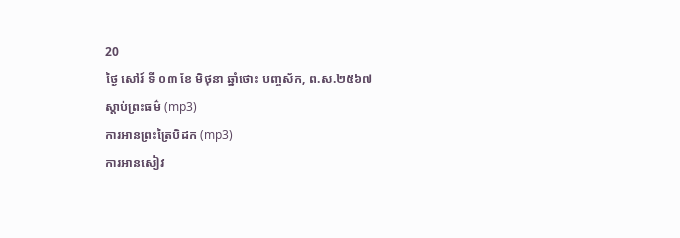20
ថ្ងៃ សៅរ៍ ទី ០៣ ខែ មិថុនា ឆ្នាំថោះ បញ្ចស័ក, ព.ស.២៥៦៧
ស្តាប់ព្រះធម៌ (mp3)
ការអានព្រះត្រៃបិដក (mp3)
ការអានសៀវ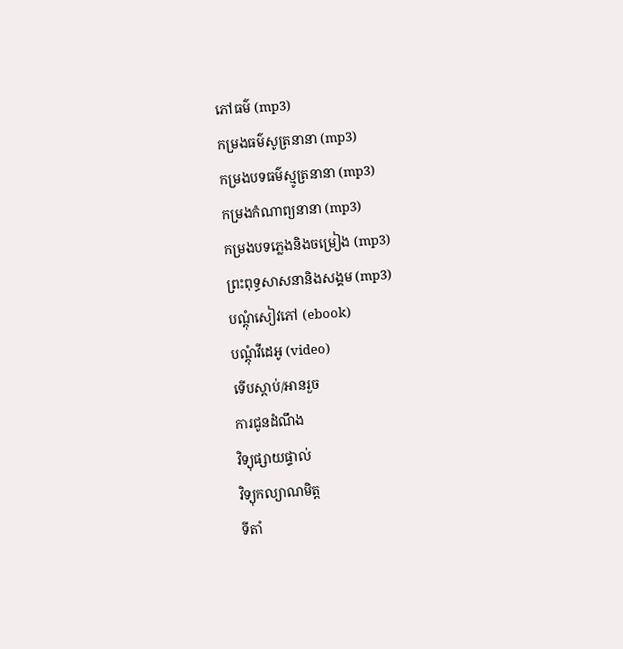ភៅធម៌ (mp3)
កម្រងធម៌សូត្រនានា (mp3)
កម្រងបទធម៌ស្មូត្រនានា (mp3)
កម្រងកំណាព្យនានា (mp3)
កម្រងបទភ្លេងនិងចម្រៀង (mp3)
ព្រះពុទ្ធសាសនានិងសង្គម (mp3)
បណ្តុំសៀវភៅ (ebook)
បណ្តុំវីដេអូ (video)
ទើបស្តាប់/អានរួច
ការជូនដំណឹង
វិទ្យុផ្សាយផ្ទាល់
វិទ្យុកល្យាណមិត្ត
ទីតាំ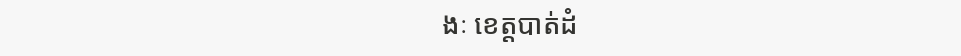ងៈ ខេត្តបាត់ដំ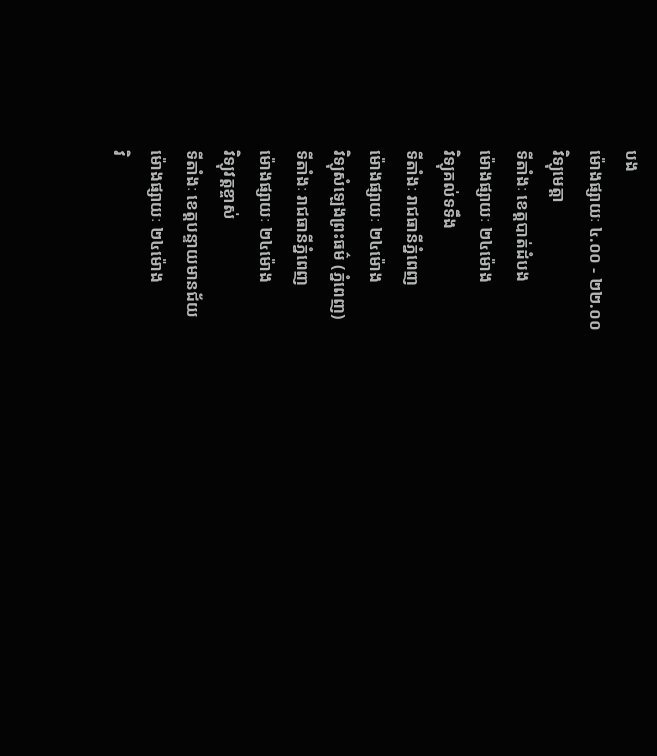បង
ម៉ោងផ្សាយៈ ៤.០០ - ២២.០០
វិទ្យុមេត្តា
ទីតាំងៈ ខេត្តបាត់ដំបង
ម៉ោងផ្សាយៈ ២៤ម៉ោង
វិទ្យុគល់ទទឹង
ទីតាំងៈ រាជធានីភ្នំពេញ
ម៉ោងផ្សាយៈ ២៤ម៉ោង
វិទ្យុសំឡេងព្រះធម៌ (ភ្នំពេញ)
ទីតាំងៈ រាជធានីភ្នំពេញ
ម៉ោងផ្សាយៈ ២៤ម៉ោង
វិទ្យុវត្តខ្ចាស់
ទីតាំងៈ ខេត្តបន្ទាយមានជ័យ
ម៉ោងផ្សាយៈ ២៤ម៉ោង
វិ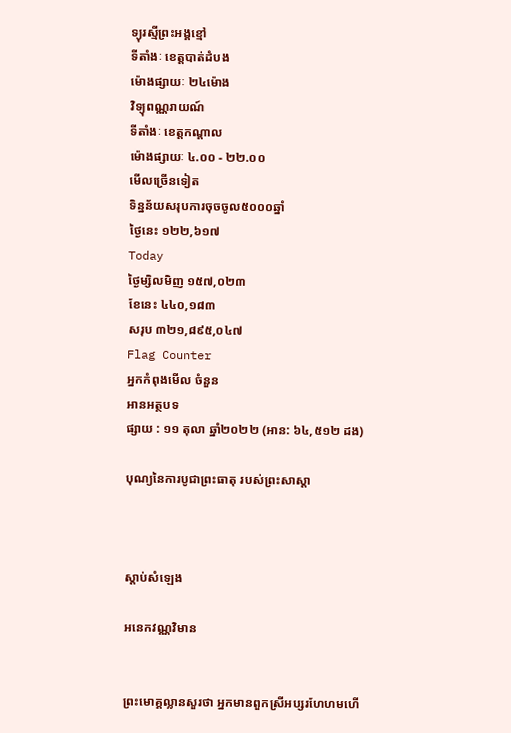ទ្យុរស្មីព្រះអង្គខ្មៅ
ទីតាំងៈ ខេត្តបាត់ដំបង
ម៉ោងផ្សាយៈ ២៤ម៉ោង
វិទ្យុពណ្ណរាយណ៍
ទីតាំងៈ ខេត្តកណ្តាល
ម៉ោងផ្សាយៈ ៤.០០ - ២២.០០
មើលច្រើនទៀត
ទិន្នន័យសរុបការចុចចូល៥០០០ឆ្នាំ
ថ្ងៃនេះ ១២២,៦១៧
Today
ថ្ងៃម្សិលមិញ ១៥៧,០២៣
ខែនេះ ៤៤០,១៨៣
សរុប ៣២១,៨៩៥,០៤៧
Flag Counter
អ្នកកំពុងមើល ចំនួន
អានអត្ថបទ
ផ្សាយ : ១១ តុលា ឆ្នាំ២០២២ (អាន: ៦៤,៥១២ ដង)

បុណ្យនៃការបូជាព្រះធាតុ របស់ព្រះសាស្តា



ស្តាប់សំឡេង

អនេកវណ្ណវិមាន


ព្រះមោគ្គល្លានសួរថា អ្នកមានពួកស្រីអប្សរហែហមហើ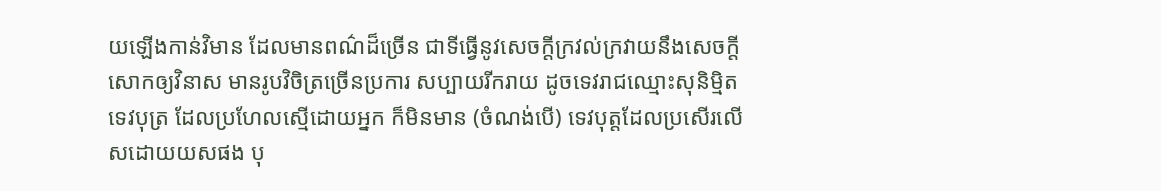យឡើងកាន់វិមាន ដែលមានពណ៌ដ៏ច្រើន ជាទីធ្វើនូវសេចក្តីក្រវល់ក្រវាយនឹងសេចក្តីសោកឲ្យវិនាស មានរូបវិចិត្រច្រើនប្រការ សប្បាយរីករាយ ដូចទេវរាជឈ្មោះសុនិមិ្មត ទេវបុត្រ ដែលប្រហែលស្មើដោយអ្នក ក៏មិនមាន (ចំណង់បើ) ទេវបុត្តដែលប្រសើរលើសដោយយសផង បុ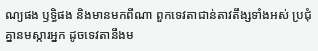ណ្យផង ឫទ្ធិផង និងមានមកពីណា ពួកទេវតាជាន់តាវតឹង្សទាំងអស់ ប្រជុំគ្នានមស្ការអ្នក ដូចទេវតានឹងម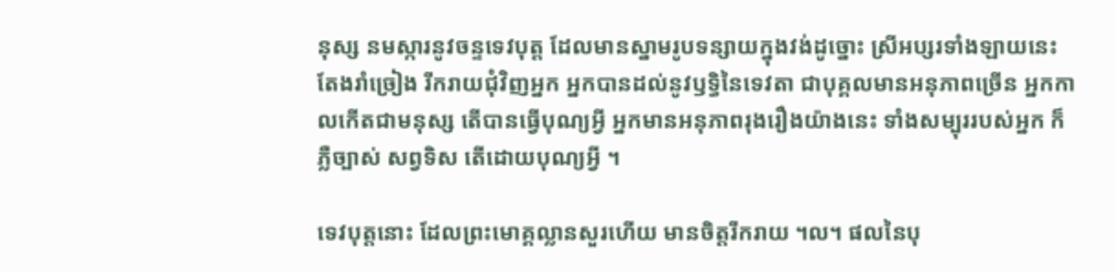នុស្ស នមស្ការនូវចន្ទទេវបុត្ត ដែលមានស្នាមរូបទន្សាយក្នុងវង់ដូច្នោះ ស្រីអប្សរទាំងឡាយនេះ តែងរាំច្រៀង រីករាយជុំវិញអ្នក អ្នកបានដល់នូវឫទ្ធិនៃទេវតា ជាបុគ្គលមានអនុភាពច្រើន អ្នកកាលកើតជាមនុស្ស តើបានធ្វើបុណ្យអ្វី អ្នកមានអនុភាពរុងរឿងយ៉ាងនេះ ទាំងសម្បុររបស់អ្នក ក៏ភ្លឺច្បាស់ សព្វទិស តើដោយបុណ្យអ្វី ។

ទេវបុត្តនោះ ដែលព្រះមោគ្គល្លានសួរហើយ មានចិត្តរីករាយ ។ល។ ផលនៃបុ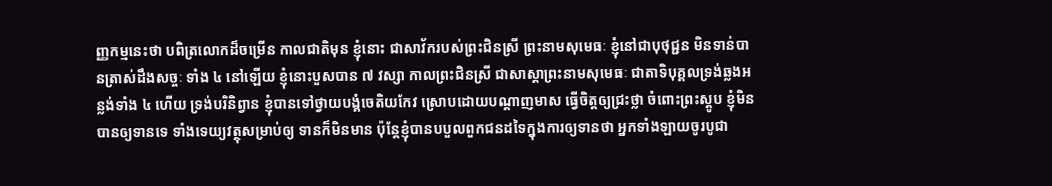ញ្ញកម្មនេះថា បពិត្រលោកដ៏ចម្រើន កាលជាតិមុន ខ្ញុំនោះ ជាសាវ័ករបស់ព្រះជិនស្រី ព្រះនាមសុមេធៈ ខ្ញុំនៅជាបុថុជ្ជន មិនទាន់បានត្រាស់ដឹងសច្ចៈ ទាំង ៤ នៅឡើយ ខ្ញុំនោះបួសបាន ៧ វស្សា កាលព្រះជិនស្រី ជាសាស្តាព្រះនាមសុមេធៈ ជាតាទិបុគ្គលទ្រង់ឆ្លងអន្លង់ទាំង ៤ ហើយ ទ្រង់បរិនិព្វាន ខ្ញុំបានទៅថ្វាយបង្គំចេតិយកែវ ស្រោបដោយបណ្តាញមាស ធ្វើចិត្តឲ្យជ្រះថ្លា ចំពោះព្រះស្តូប ខ្ញុំមិនបានឲ្យទានទេ ទាំងទេយ្យវត្ថុសម្រាប់ឲ្យ ទានក៏មិនមាន ប៉ុន្តែខ្ញុំបានបបួលពួកជនដទៃក្នុងការឲ្យទានថា អ្នកទាំងឡាយចូរបូជា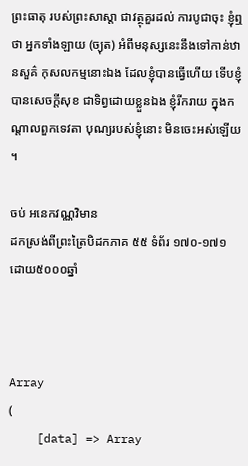ព្រះធាតុ របស់ព្រះសាស្តា ជាវត្ថុគួរដល់ ការបូជាចុះ ខ្ញុំឮថា អ្នកទាំងឡាយ (ច្យុត) អំពីមនុស្សនេះនឹងទៅកាន់ឋានសួគ៌ កុសលកម្មនោះឯង ដែលខ្ញុំបានធ្វើហើយ ទើបខ្ញុំបានសេចក្តីសុខ ជាទិព្វដោយខ្លួនឯង ខ្ញុំរីករាយ ក្នុងកណ្តាលពួកទេវតា បុណ្យរបស់ខ្ញុំនោះ មិនចេះអស់ឡើយ ។

ចប់ អនេកវណ្ណវិមាន
ដកស្រង់ពីព្រះត្រៃបិដកភាគ ៥៥ ទំព័រ ១៧០-១៧១
ដោយ៥០០០ឆ្នាំ



Array
(
    [data] => Array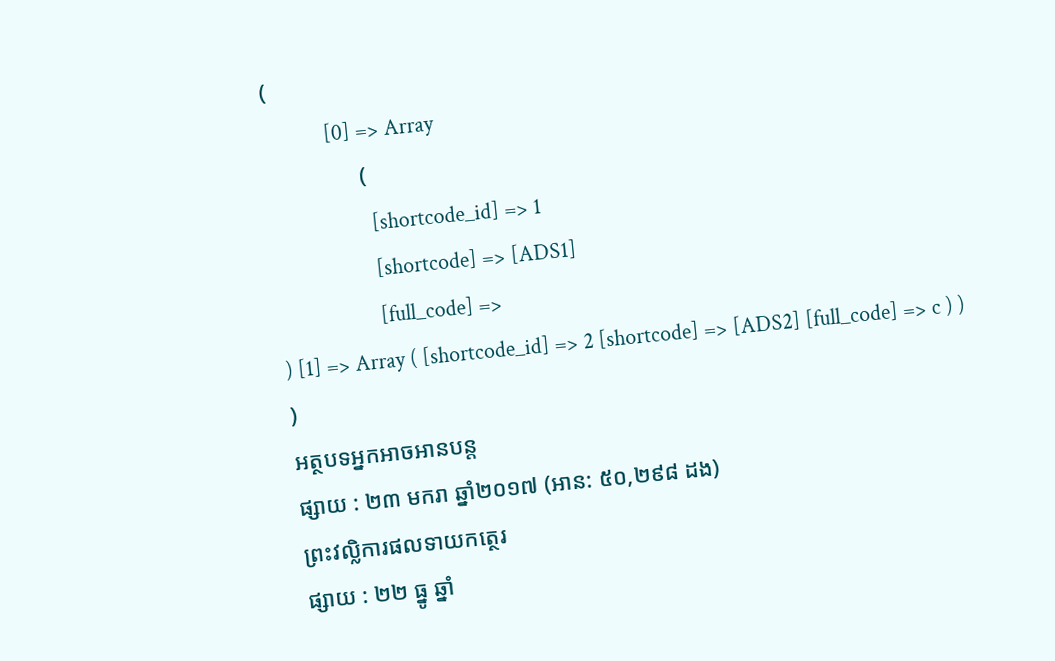(
            [0] => Array
                (
                    [shortcode_id] => 1
                    [shortcode] => [ADS1]
                    [full_code] =>
) [1] => Array ( [shortcode_id] => 2 [shortcode] => [ADS2] [full_code] => c ) ) )
អត្ថបទអ្នកអាចអានបន្ត
ផ្សាយ : ២៣ មករា ឆ្នាំ២០១៧ (អាន: ៥០,២៩៨ ដង)
ព្រះវល្លិការផលទាយកត្ថេរ
ផ្សាយ : ២២ ធ្នូ ឆ្នាំ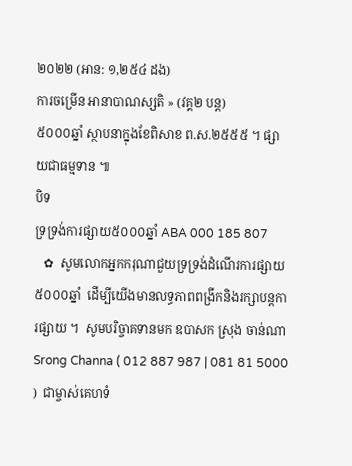២០២២ (អាន: ១,២៥៤ ដង)
ការចម្រេីន អានាបាណស្សតិ » (វគ្គ២ បន្ត)
៥០០០ឆ្នាំ ស្ថាបនាក្នុងខែពិសាខ ព.ស.២៥៥៥ ។ ផ្សាយជាធម្មទាន ៕
បិទ
ទ្រទ្រង់ការផ្សាយ៥០០០ឆ្នាំ ABA 000 185 807
   ✿  សូមលោកអ្នកករុណាជួយទ្រទ្រង់ដំណើរការផ្សាយ៥០០០ឆ្នាំ  ដើម្បីយើងមានលទ្ធភាពពង្រីកនិងរក្សាបន្តការផ្សាយ ។  សូមបរិច្ចាគទានមក ឧបាសក ស្រុង ចាន់ណា Srong Channa ( 012 887 987 | 081 81 5000 )  ជាម្ចាស់គេហទំ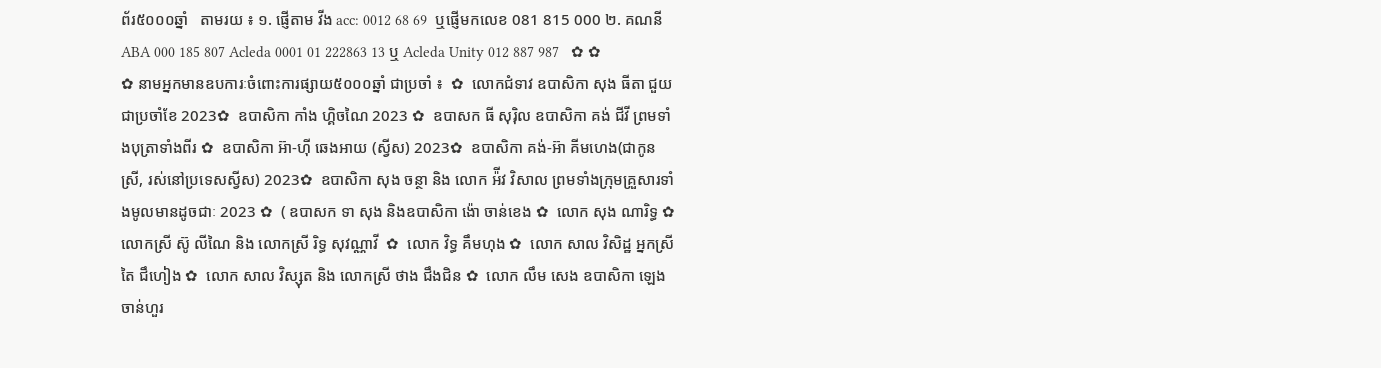ព័រ៥០០០ឆ្នាំ   តាមរយ ៖ ១. ផ្ញើតាម វីង acc: 0012 68 69  ឬផ្ញើមកលេខ 081 815 000 ២. គណនី ABA 000 185 807 Acleda 0001 01 222863 13 ឬ Acleda Unity 012 887 987   ✿ ✿ ✿ នាមអ្នកមានឧបការៈចំពោះការផ្សាយ៥០០០ឆ្នាំ ជាប្រចាំ ៖  ✿  លោកជំទាវ ឧបាសិកា សុង ធីតា ជួយជាប្រចាំខែ 2023✿  ឧបាសិកា កាំង ហ្គិចណៃ 2023 ✿  ឧបាសក ធី សុរ៉ិល ឧបាសិកា គង់ ជីវី ព្រមទាំងបុត្រាទាំងពីរ ✿  ឧបាសិកា អ៊ា-ហុី ឆេងអាយ (ស្វីស) 2023✿  ឧបាសិកា គង់-អ៊ា គីមហេង(ជាកូនស្រី, រស់នៅប្រទេសស្វីស) 2023✿  ឧបាសិកា សុង ចន្ថា និង លោក អ៉ីវ វិសាល ព្រមទាំងក្រុមគ្រួសារទាំងមូលមានដូចជាៈ 2023 ✿  ( ឧបាសក ទា សុង និងឧបាសិកា ង៉ោ ចាន់ខេង ✿  លោក សុង ណារិទ្ធ ✿  លោកស្រី ស៊ូ លីណៃ និង លោកស្រី រិទ្ធ សុវណ្ណាវី  ✿  លោក វិទ្ធ គឹមហុង ✿  លោក សាល វិសិដ្ឋ អ្នកស្រី តៃ ជឹហៀង ✿  លោក សាល វិស្សុត និង លោកស្រី ថាង ជឹងជិន ✿  លោក លឹម សេង ឧបាសិកា ឡេង ចាន់ហួរ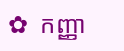✿  កញ្ញា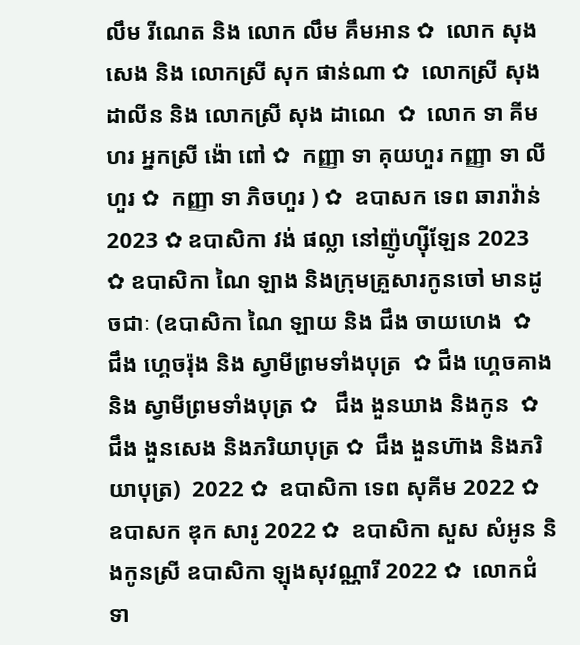លឹម រីណេត និង លោក លឹម គឹមអាន ✿  លោក សុង សេង និង លោកស្រី សុក ផាន់ណា ✿  លោកស្រី សុង ដាលីន និង លោកស្រី សុង ដាណេ  ✿  លោក ទា គីមហរ អ្នកស្រី ង៉ោ ពៅ ✿  កញ្ញា ទា គុយហួរ កញ្ញា ទា លីហួរ ✿  កញ្ញា ទា ភិចហួរ ) ✿  ឧបាសក ទេព ឆារាវ៉ាន់ 2023 ✿ ឧបាសិកា វង់ ផល្លា នៅញ៉ូហ្ស៊ីឡែន 2023  ✿ ឧបាសិកា ណៃ ឡាង និងក្រុមគ្រួសារកូនចៅ មានដូចជាៈ (ឧបាសិកា ណៃ ឡាយ និង ជឹង ចាយហេង  ✿  ជឹង ហ្គេចរ៉ុង និង ស្វាមីព្រមទាំងបុត្រ  ✿ ជឹង ហ្គេចគាង និង ស្វាមីព្រមទាំងបុត្រ ✿   ជឹង ងួនឃាង និងកូន  ✿  ជឹង ងួនសេង និងភរិយាបុត្រ ✿  ជឹង ងួនហ៊ាង និងភរិយាបុត្រ)  2022 ✿  ឧបាសិកា ទេព សុគីម 2022 ✿  ឧបាសក ឌុក សារូ 2022 ✿  ឧបាសិកា សួស សំអូន និងកូនស្រី ឧបាសិកា ឡុងសុវណ្ណារី 2022 ✿  លោកជំទា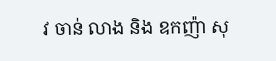វ ចាន់ លាង និង ឧកញ៉ា សុ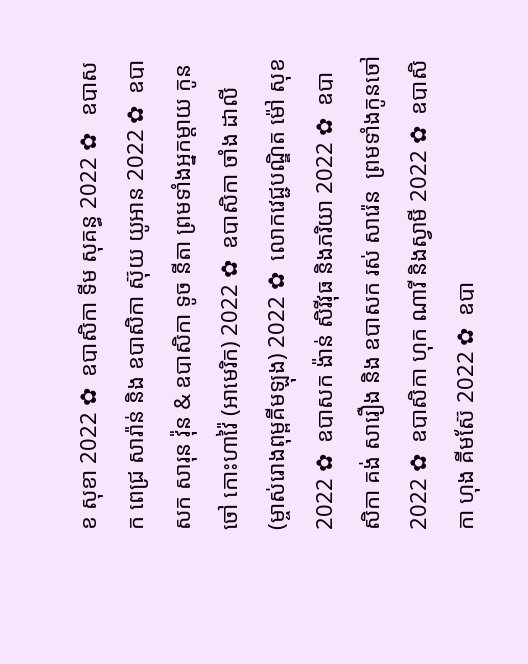ខ សុខា 2022 ✿  ឧបាសិកា ទីម សុគន្ធ 2022 ✿   ឧបាសក ពេជ្រ សារ៉ាន់ និង ឧបាសិកា ស៊ុយ យូអាន 2022 ✿  ឧបាសក សារុន វ៉ុន & ឧបាសិកា ទូច នីតា ព្រមទាំងអ្នកម្តាយ កូនចៅ កោះហាវ៉ៃ (អាមេរិក) 2022 ✿  ឧបាសិកា ចាំង ដាលី (ម្ចាស់រោងពុម្ពគីមឡុង) 2022 ✿  លោកវេជ្ជបណ្ឌិត ម៉ៅ សុខ 2022 ✿  ឧបាសក ង៉ាន់ សិរីវុធ និងភរិយា 2022 ✿  ឧបាសិកា គង់ សារឿង និង ឧបាសក រស់ សារ៉េន  ព្រមទាំងកូនចៅ 2022 ✿  ឧបាសិកា ហុក ណារី និងស្វាមី 2022 ✿  ឧបាសិកា ហុង គីមស៊ែ 2022 ✿  ឧបា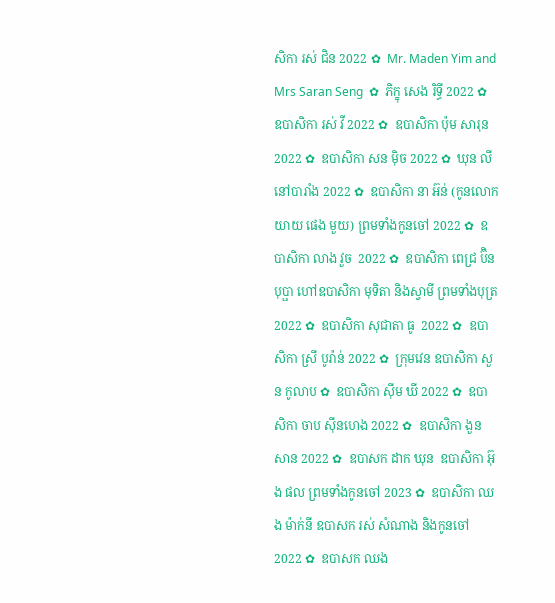សិកា រស់ ជិន 2022 ✿  Mr. Maden Yim and Mrs Saran Seng  ✿  ភិក្ខុ សេង រិទ្ធី 2022 ✿  ឧបាសិកា រស់ វី 2022 ✿  ឧបាសិកា ប៉ុម សារុន 2022 ✿  ឧបាសិកា សន ម៉ិច 2022 ✿  ឃុន លី នៅបារាំង 2022 ✿  ឧបាសិកា នា អ៊ន់ (កូនលោកយាយ ផេង មួយ) ព្រមទាំងកូនចៅ 2022 ✿  ឧបាសិកា លាង វួច  2022 ✿  ឧបាសិកា ពេជ្រ ប៊ិនបុប្ផា ហៅឧបាសិកា មុទិតា និងស្វាមី ព្រមទាំងបុត្រ  2022 ✿  ឧបាសិកា សុជាតា ធូ  2022 ✿  ឧបាសិកា ស្រី បូរ៉ាន់ 2022 ✿  ក្រុមវេន ឧបាសិកា សួន កូលាប ✿  ឧបាសិកា ស៊ីម ឃី 2022 ✿  ឧបាសិកា ចាប ស៊ីនហេង 2022 ✿  ឧបាសិកា ងួន សាន 2022 ✿  ឧបាសក ដាក ឃុន  ឧបាសិកា អ៊ុង ផល ព្រមទាំងកូនចៅ 2023 ✿  ឧបាសិកា ឈង ម៉ាក់នី ឧបាសក រស់ សំណាង និងកូនចៅ  2022 ✿  ឧបាសក ឈង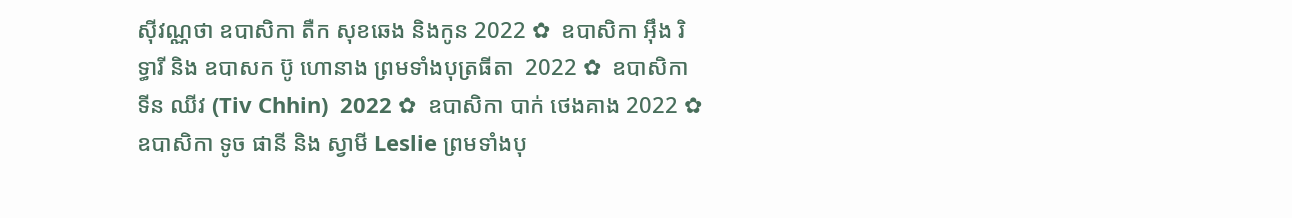សុីវណ្ណថា ឧបាសិកា តឺក សុខឆេង និងកូន 2022 ✿  ឧបាសិកា អុឹង រិទ្ធារី និង ឧបាសក ប៊ូ ហោនាង ព្រមទាំងបុត្រធីតា  2022 ✿  ឧបាសិកា ទីន ឈីវ (Tiv Chhin)  2022 ✿  ឧបាសិកា បាក់ ថេងគាង 2022 ✿  ឧបាសិកា ទូច ផានី និង ស្វាមី Leslie ព្រមទាំងបុ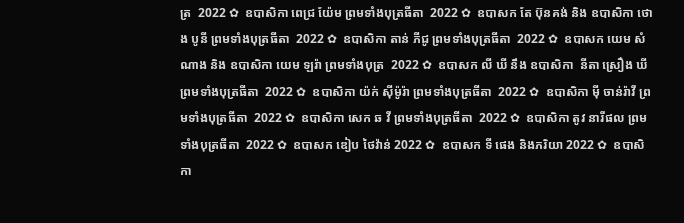ត្រ  2022 ✿  ឧបាសិកា ពេជ្រ យ៉ែម ព្រមទាំងបុត្រធីតា  2022 ✿  ឧបាសក តែ ប៊ុនគង់ និង ឧបាសិកា ថោង បូនី ព្រមទាំងបុត្រធីតា  2022 ✿  ឧបាសិកា តាន់ ភីជូ ព្រមទាំងបុត្រធីតា  2022 ✿  ឧបាសក យេម សំណាង និង ឧបាសិកា យេម ឡរ៉ា ព្រមទាំងបុត្រ  2022 ✿  ឧបាសក លី ឃី នឹង ឧបាសិកា  នីតា ស្រឿង ឃី  ព្រមទាំងបុត្រធីតា  2022 ✿  ឧបាសិកា យ៉ក់ សុីម៉ូរ៉ា ព្រមទាំងបុត្រធីតា  2022 ✿  ឧបាសិកា មុី ចាន់រ៉ាវី ព្រមទាំងបុត្រធីតា  2022 ✿  ឧបាសិកា សេក ឆ វី ព្រមទាំងបុត្រធីតា  2022 ✿  ឧបាសិកា តូវ នារីផល ព្រមទាំងបុត្រធីតា  2022 ✿  ឧបាសក ឌៀប ថៃវ៉ាន់ 2022 ✿  ឧបាសក ទី ផេង និងភរិយា 2022 ✿  ឧបាសិកា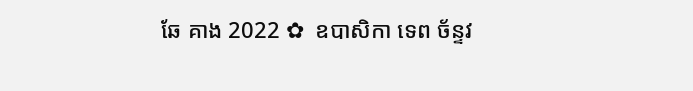ឆែ គាង 2022 ✿  ឧបាសិកា ទេព ច័ន្ទវ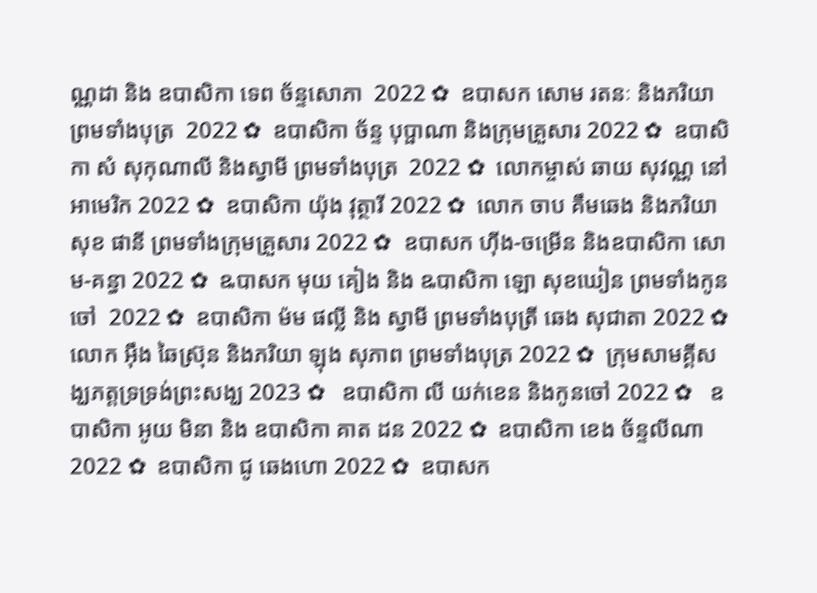ណ្ណដា និង ឧបាសិកា ទេព ច័ន្ទសោភា  2022 ✿  ឧបាសក សោម រតនៈ និងភរិយា ព្រមទាំងបុត្រ  2022 ✿  ឧបាសិកា ច័ន្ទ បុប្ផាណា និងក្រុមគ្រួសារ 2022 ✿  ឧបាសិកា សំ សុកុណាលី និងស្វាមី ព្រមទាំងបុត្រ  2022 ✿  លោកម្ចាស់ ឆាយ សុវណ្ណ នៅអាមេរិក 2022 ✿  ឧបាសិកា យ៉ុង វុត្ថារី 2022 ✿  លោក ចាប គឹមឆេង និងភរិយា សុខ ផានី ព្រមទាំងក្រុមគ្រួសារ 2022 ✿  ឧបាសក ហ៊ីង-ចម្រើន និងឧបាសិកា សោម-គន្ធា 2022 ✿  ឩបាសក មុយ គៀង និង ឩបាសិកា ឡោ សុខឃៀន ព្រមទាំងកូនចៅ  2022 ✿  ឧបាសិកា ម៉ម ផល្លី និង ស្វាមី ព្រមទាំងបុត្រី ឆេង សុជាតា 2022 ✿  លោក អ៊ឹង ឆៃស្រ៊ុន និងភរិយា ឡុង សុភាព ព្រមទាំងបុត្រ 2022 ✿  ក្រុមសាមគ្គីសង្ឃភត្តទ្រទ្រង់ព្រះសង្ឃ 2023 ✿   ឧបាសិកា លី យក់ខេន និងកូនចៅ 2022 ✿   ឧបាសិកា អូយ មិនា និង ឧបាសិកា គាត ដន 2022 ✿  ឧបាសិកា ខេង ច័ន្ទលីណា 2022 ✿  ឧបាសិកា ជូ ឆេងហោ 2022 ✿  ឧបាសក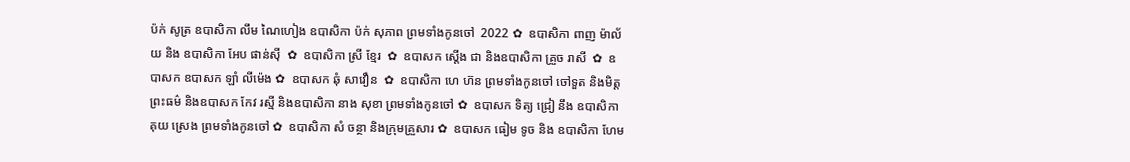ប៉ក់ សូត្រ ឧបាសិកា លឹម ណៃហៀង ឧបាសិកា ប៉ក់ សុភាព ព្រមទាំងកូនចៅ  2022 ✿  ឧបាសិកា ពាញ ម៉ាល័យ និង ឧបាសិកា អែប ផាន់ស៊ី  ✿  ឧបាសិកា ស្រី ខ្មែរ  ✿  ឧបាសក ស្តើង ជា និងឧបាសិកា គ្រួច រាសី  ✿  ឧបាសក ឧបាសក ឡាំ លីម៉េង ✿  ឧបាសក ឆុំ សាវឿន  ✿  ឧបាសិកា ហេ ហ៊ន ព្រមទាំងកូនចៅ ចៅទួត និងមិត្តព្រះធម៌ និងឧបាសក កែវ រស្មី និងឧបាសិកា នាង សុខា ព្រមទាំងកូនចៅ ✿  ឧបាសក ទិត្យ ជ្រៀ នឹង ឧបាសិកា គុយ ស្រេង ព្រមទាំងកូនចៅ ✿  ឧបាសិកា សំ ចន្ថា និងក្រុមគ្រួសារ ✿  ឧបាសក ធៀម ទូច និង ឧបាសិកា ហែម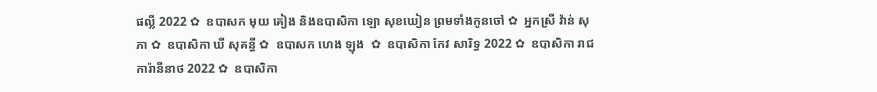ផល្លី 2022 ✿  ឧបាសក មុយ គៀង និងឧបាសិកា ឡោ សុខឃៀន ព្រមទាំងកូនចៅ ✿  អ្នកស្រី វ៉ាន់ សុភា ✿  ឧបាសិកា ឃី សុគន្ធី ✿  ឧបាសក ហេង ឡុង  ✿  ឧបាសិកា កែវ សារិទ្ធ 2022 ✿  ឧបាសិកា រាជ ការ៉ានីនាថ 2022 ✿  ឧបាសិកា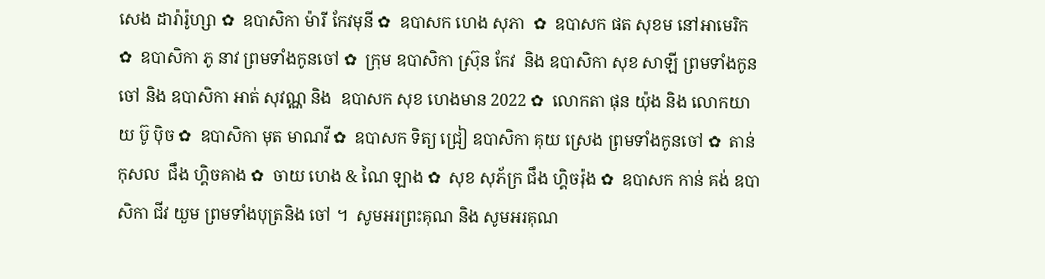សេង ដារ៉ារ៉ូហ្សា ✿  ឧបាសិកា ម៉ារី កែវមុនី ✿  ឧបាសក ហេង សុភា  ✿  ឧបាសក ផត សុខម នៅអាមេរិក  ✿  ឧបាសិកា ភូ នាវ ព្រមទាំងកូនចៅ ✿  ក្រុម ឧបាសិកា ស្រ៊ុន កែវ  និង ឧបាសិកា សុខ សាឡី ព្រមទាំងកូនចៅ និង ឧបាសិកា អាត់ សុវណ្ណ និង  ឧបាសក សុខ ហេងមាន 2022 ✿  លោកតា ផុន យ៉ុង និង លោកយាយ ប៊ូ ប៉ិច ✿  ឧបាសិកា មុត មាណវី ✿  ឧបាសក ទិត្យ ជ្រៀ ឧបាសិកា គុយ ស្រេង ព្រមទាំងកូនចៅ ✿  តាន់ កុសល  ជឹង ហ្គិចគាង ✿  ចាយ ហេង & ណៃ ឡាង ✿  សុខ សុភ័ក្រ ជឹង ហ្គិចរ៉ុង ✿  ឧបាសក កាន់ គង់ ឧបាសិកា ជីវ យួម ព្រមទាំងបុត្រនិង ចៅ ។  សូមអរព្រះគុណ និង សូមអរគុណ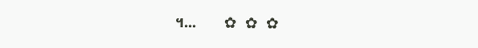។...       ✿  ✿  ✿